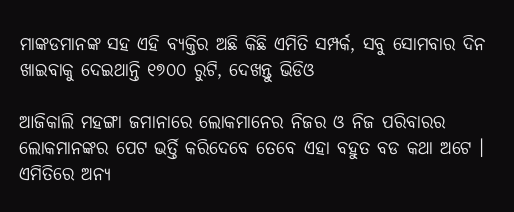ମାଙ୍କଡମାନଙ୍କ ସହ ଏହି ବ୍ୟକ୍ତିର ଅଛି କିଛି ଏମିତି ସମ୍ପର୍କ, ସବୁ ସୋମବାର ଦିନ ଖାଇବାକୁ ଦେଇଥାନ୍ତି ୧୭୦୦ ରୁଟି, ଦେଖନ୍ତୁ ଭିଡିଓ

ଆଜିକାଲି ମହଙ୍ଗା ଜମାନାରେ ଲୋକମାନେର ନିଜର ଓ ନିଜ ପରିବାରର ଲୋକମାନଙ୍କର ପେଟ ଭର୍ତ୍ତି କରିଦେବେ ତେବେ ଏହା ବହୁତ ବଡ କଥା ଅଟେ । ଏମିତିରେ ଅନ୍ୟ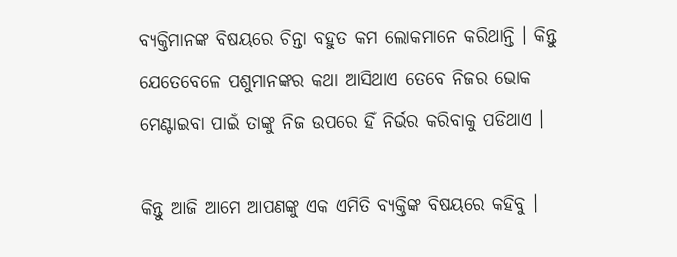ବ୍ୟକ୍ତିମାନଙ୍କ ବିଷୟରେ ଚିନ୍ତା ବହୁତ କମ ଲୋକମାନେ କରିଥାନ୍ତି । କିନ୍ତୁ ଯେତେବେଳେ ପଶୁମାନଙ୍କର କଥା ଆସିଥାଏ ତେବେ ନିଜର ଭୋକ ମେଣ୍ଟାଇବା ପାଇଁ ତାଙ୍କୁ ନିଜ ଉପରେ ହିଁ ନିର୍ଭର କରିବାକୁ ପଡିଥାଏ ।

କିନ୍ତୁ ଆଜି ଆମେ ଆପଣଙ୍କୁ ଏକ ଏମିତି ବ୍ୟକ୍ତିଙ୍କ ବିଷୟରେ କହିବୁ ।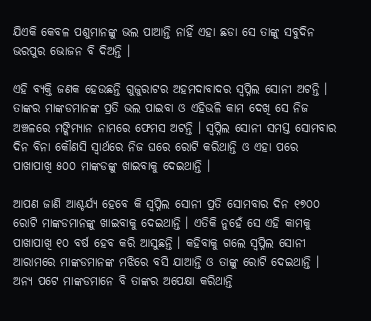ଯିଏକି କେବଳ ପଶୁମାନଙ୍କୁ ଭଲ ପାଆନ୍ତି ନାହିଁ ଏହା ଛଡା ସେ ତାଙ୍କୁ ସବୁଦିନ ଭରପୁର ଭୋଜନ ବି ଦିଅନ୍ତି ।

ଏହି ବ୍ୟକ୍ତି ଜଣକ ହେଉଛନ୍ତି ଗୁଜୁରାଟର ଅହମଦାବାଦର ସ୍ୱପ୍ନିଲ ସୋନୀ ଅଟନ୍ତି । ତାଙ୍କର ମାଙ୍କଡମାନଙ୍କ ପ୍ରତି ଭଲ ପାଇବା ଓ ଏହିଭଳି କାମ ଦେଖି ସେ ନିଜ ଅଞ୍ଚଳରେ ମଙ୍କିମ୍ୟାନ ନାମରେ ଫେମସ ଅଟନ୍ତି । ସ୍ୱପ୍ନିଲ ସୋନୀ ସମସ୍ତ ସୋମବାର ଦିନ ବିନା କୌଣସି ସ୍ଵାର୍ଥରେ ନିଜ ଘରେ ରୋଟି କରିଥାନ୍ତି ଓ ଏହା ପରେ ପାଖାପାଖି ୫୦୦ ମାଙ୍କଡଙ୍କୁ ଖାଇବାକୁ ଦେଇଥାନ୍ତି ।

ଆପଣ ଜାଣି ଆଶ୍ଚର୍ଯ୍ୟ ହେବେ କି ସ୍ୱପ୍ନିଲ ସୋନୀ ପ୍ରତି ସୋମବାର ଦିନ ୧୭୦୦ ରୋଟି ମାଙ୍କଡମାନଙ୍କୁ ଖାଇବାକୁ ଦେଇଥାନ୍ତି । ଏତିକି ନୁହେଁ ସେ ଏହି କାମକୁ ପାଖାପାଖି ୧୦ ବର୍ଷ ହେବ କରି ଆସୁଛନ୍ତି । କହିବାକୁ ଗଲେ ସ୍ୱପ୍ନିଲ ସୋନୀ ଆରାମରେ ମାଙ୍କଡମାନଙ୍କ ମଝିରେ ବସି ଯାଆନ୍ତି ଓ ତାଙ୍କୁ ରୋଟି ଦେଇଥାନ୍ତି । ଅନ୍ୟ ପଟେ ମାଙ୍କଡମାନେ ବି ତାଙ୍କର ଅପେକ୍ଷା କରିଥାନ୍ତି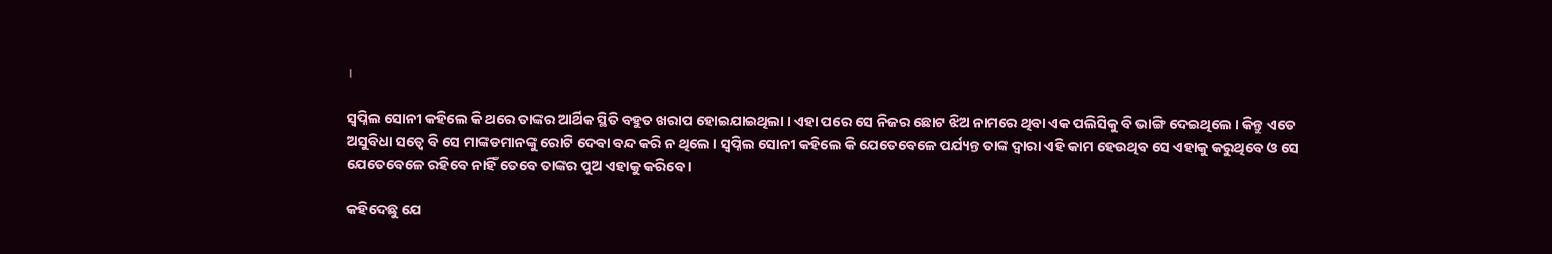।

ସ୍ୱପ୍ନିଲ ସୋନୀ କହିଲେ କି ଥରେ ତାଙ୍କର ଆର୍ଥିକ ସ୍ଥିତି ବହୁତ ଖରାପ ହୋଇଯାଇଥିଲା । ଏହା ପରେ ସେ ନିଜର ଛୋଟ ଝିଅ ନାମରେ ଥିବା ଏକ ପଲିସିକୁ ବି ଭାଙ୍ଗି ଦେଇଥିଲେ । କିନ୍ତୁ ଏତେ ଅସୁବିଧା ସତ୍ବେ ବି ସେ ମାଙ୍କଡମାନଙ୍କୁ ରୋଟି ଦେବା ବନ୍ଦ କରି ନ ଥିଲେ । ସ୍ୱପ୍ନିଲ ସୋନୀ କହିଲେ କି ଯେତେବେଳେ ପର୍ଯ୍ୟନ୍ତ ତାଙ୍କ ଦ୍ଵାରା ଏହି କାମ ହେଉଥିବ ସେ ଏହାକୁ କରୁଥିବେ ଓ ସେ ଯେତେବେଳେ ରହିବେ ନାହିଁ ତେବେ ତାଙ୍କର ପୁଅ ଏହାକୁ କରିବେ ।

କହିଦେଛୁ ଯେ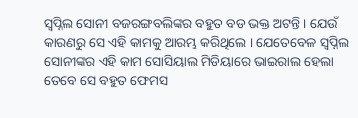ସ୍ୱପ୍ନିଲ ସୋନୀ ବଜରଙ୍ଗବଲିଙ୍କର ବହୁତ ବଡ ଭକ୍ତ ଅଟନ୍ତି । ଯେଉଁ କାରଣରୁ ସେ ଏହି କାମକୁ ଆରମ୍ଭ କରିଥିଲେ । ଯେତେବେଳ ସ୍ୱପ୍ନିଲ ସୋନୀଙ୍କର ଏହି କାମ ସୋସିୟାଲ ମିଡିୟାରେ ଭାଇରାଲ ହେଲା ତେବେ ସେ ବହୁତ ଫେମସ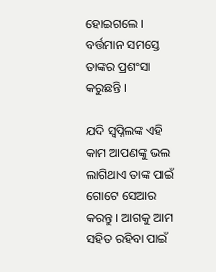ହୋଇଗଲେ । ବର୍ତ୍ତମାନ ସମସ୍ତେ ତାଙ୍କର ପ୍ରଶଂସା କରୁଛନ୍ତି ।

ଯଦି ସ୍ୱପ୍ନିଲଙ୍କ ଏହି କାମ ଆପଣଙ୍କୁ ଭଲ ଲାଗିଥାଏ ତାଙ୍କ ପାଇଁ ଗୋଟେ ସେଆର କରନ୍ତୁ । ଆଗକୁ ଆମ ସହିତ ରହିବା ପାଇଁ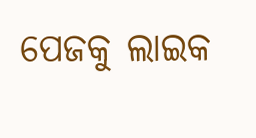ପେଜକୁ ଲାଇକ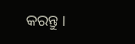କରନ୍ତୁ ।